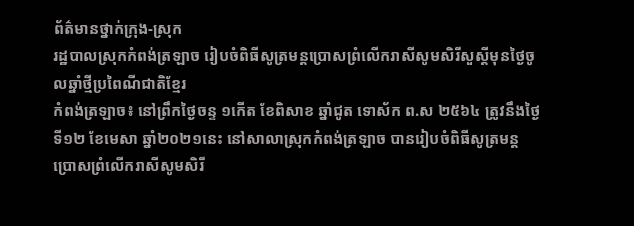ព័ត៌មានថ្នាក់ក្រុង-ស្រុក
រដ្ឋបាលស្រុកកំពង់ត្រឡាច រៀបចំពិធីសូត្រមន្តប្រោសព្រំលេីករាសីសូមសិរីសួស្តីមុនថ្ងៃចូលឆ្នាំថ្មីប្រពៃណីជាតិខ្មែរ
កំពង់ត្រឡាច៖ នៅព្រឹកថ្ងៃចន្ទ ១កេីត ខែពិសាខ ឆ្នាំជូត ទោស័ក ព.ស ២៥៦៤ ត្រូវនឹងថ្ងៃទី១២ ខែមេសា ឆ្នាំ២០២១នេះ នៅសាលាស្រុកកំពង់ត្រឡាច បានរៀបចំពិធីសូត្រមន្តប្រោសព្រំលេីករាសីសូមសិរី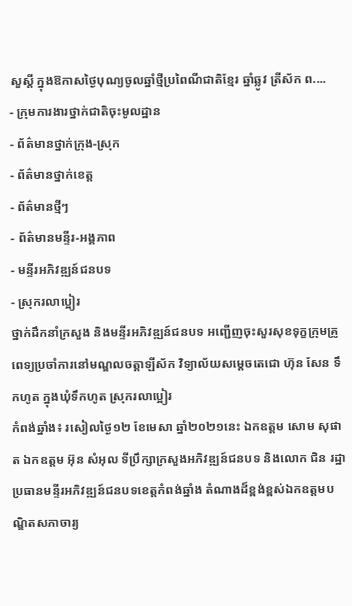សួស្តី ក្នុងឱកាសថ្ងៃបុណ្យចូលឆ្នាំថ្មីប្រពៃណីជាតិខ្មែរ ឆ្នាំឆ្លូវ ត្រីស័ក ព....
- ក្រុមការងារថ្នាក់ជាតិចុះមូលដ្ឋាន
- ព័ត៌មានថ្នាក់ក្រុង-ស្រុក
- ព័ត៌មានថ្នាក់ខេត្ត
- ព័ត៌មានថ្មីៗ
- ព័ត៌មានមន្ទីរ-អង្គភាព
- មន្ទីរអភិវឌ្ឍន៍ជនបទ
- ស្រុករលាប្អៀរ
ថ្នាក់ដឹកនាំក្រសួង និងមន្ទីរអភិវឌ្ឍន៍ជនបទ អញ្ជើញចុះសួរសុខទុក្ខក្រុមគ្រូពេទ្យប្រចាំការនៅមណ្ឌលចត្តាឡីស័ក វិទ្យាល័យសម្តេចតេជោ ហ៊ុន សែន ទឹកហូត ក្នុងឃុំទឹកហូត ស្រុករលាប្អៀរ
កំពង់ឆ្នាំង៖ រសៀលថ្ងៃ១២ ខែមេសា ឆ្នាំ២០២១នេះ ឯកឧត្ដម សោម សុផាត ឯកឧត្ដម អ៊ុន សំអុល ទីប្រឹក្សាក្រសួងអភិវឌ្ឍន៍ជនបទ និងលោក ជិន រដ្ឋា ប្រធានមន្ទីរអភិវឌ្ឍន៍ជនបទខេត្តកំពង់ឆ្នាំង តំណាងដ៏ខ្ពង់ខ្ពស់ឯកឧត្ដមបណ្ឌិតសភាចារ្យ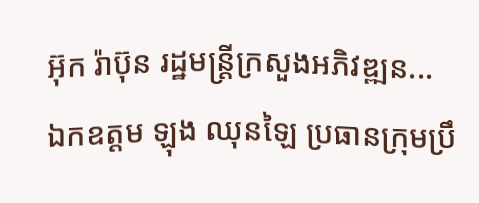អ៊ុក រ៉ាប៊ុន រដ្ឋមន្ត្រីក្រសួងអភិវឌ្ឍន...
ឯកឧត្ដម ឡុង ឈុនឡៃ ប្រធានក្រុមប្រឹ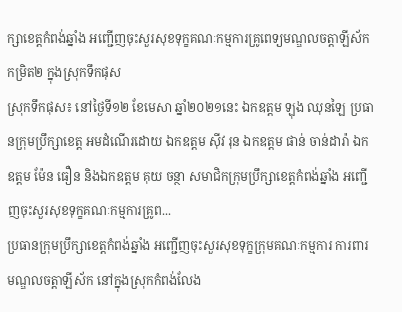ក្សាខេត្តកំពង់ឆ្នាំង អញ្ជើញចុះសួរសុខទុក្ខគណៈកម្មការគ្រូពេទ្យមណ្ឌលចត្តាឡីស័កកម្រិត២ ក្នុងស្រុកទឹកផុស
ស្រុកទឹកផុស៖ នៅថ្ងៃទី១២ ខែមេសា ឆ្នាំ២០២១នេះ ឯកឧត្ដម ឡុង ឈុនឡៃ ប្រធានក្រុមប្រឹក្សាខេត្ត អមដំណើរដោយ ឯកឧត្ដម ស៊ីវ រុន ឯកឧត្ដម ផាន់ ចាន់ដារ៉ា ឯកឧត្ដម ម៉ែន ធឿន និងឯកឧត្ដម គុយ ចន្ថា សមាជិកក្រុមប្រឹក្សាខេត្តកំពង់ឆ្នាំង អញ្ជើញចុះសួរសុខទុក្ខគណៈកម្មការគ្រូព...
ប្រធានក្រុមប្រឹក្សាខេត្តកំពង់ឆ្នាំង អញ្ជើញចុះសួរសុខទុក្ខក្រុមគណៈកម្មការ ការពារមណ្ឌលចត្តាឡីស័ក នៅក្នុងស្រុកកំពង់លែង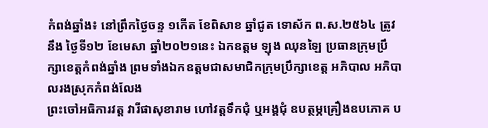កំពង់ឆ្នាំង៖ នៅព្រឹកថ្ងៃចន្ទ ១កើត ខែពិសាខ ឆ្នាំជូត ទោស័ក ព.ស.២៥៦៤ ត្រូវនឹង ថ្ងៃទី១២ ខែមេសា ឆ្នាំ២០២១នេះ ឯកឧត្ដម ឡុង ឈុនឡៃ ប្រធានក្រុមប្រឹក្សាខេត្តកំពង់ឆ្នាំង ព្រមទាំងឯកឧត្តមជាសមាជិកក្រុមប្រឹក្សាខេត្ត អភិបាល អភិបាលរងស្រុកកំពង់លែង
ព្រះចៅអធិការវត្ត វារីផាសុខារាម ហៅវត្តទឹកជុំ ឬអង្គជុំ ឧបត្ថម្ភគ្រឿងឧបភោគ ប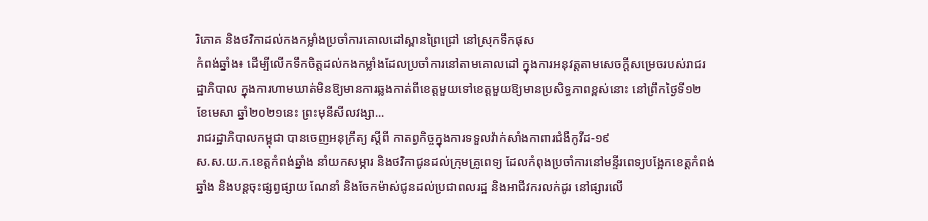រិភោគ និងថវិកាដល់កងកម្លាំងប្រចាំការគោលដៅស្ពានព្រៃជ្រៅ នៅស្រុកទឹកផុស
កំពង់ឆ្នាំង៖ ដើម្បីលើកទឹកចិត្តដល់កងកម្លាំងដែលប្រចាំការនៅតាមគោលដៅ ក្នុងការអនុវត្តតាមសេចក្តីសម្រេចរបស់រាជរដ្ឋាភិបាល ក្នុងការហាមឃាត់មិនឱ្យមានការឆ្លងកាត់ពីខេត្តមួយទៅខេត្តមួយឱ្យមានប្រសិទ្ធភាពខ្ពស់នោះ នៅព្រឹកថ្ងៃទី១២ ខែមេសា ឆ្នាំ២០២១នេះ ព្រះមុនីសីលវង្សា...
រាជរដ្ឋាភិបាលកម្ពុជា បានចេញអនុក្រឹត្យ ស្តីពី កាតព្វកិច្ចក្នុងការទទួលវ៉ាក់សាំងកាពារជំងឺកូវីដ-១៩
ស.ស.យ.ក.ខេត្តកំពង់ឆ្នាំង នាំយកសម្ភារ និងថវិកាជូនដល់ក្រុមគ្រូពេទ្យ ដែលកំពុងប្រចាំការនៅមន្ទីរពេទ្យបង្អែកខេត្តកំពង់ឆ្នាំង និងបន្តចុះផ្សព្វផ្សាយ ណែនាំ និងចែកម៉ាស់ជូនដល់ប្រជាពលរដ្ឋ និងអាជីវករលក់ដូរ នៅផ្សារលើ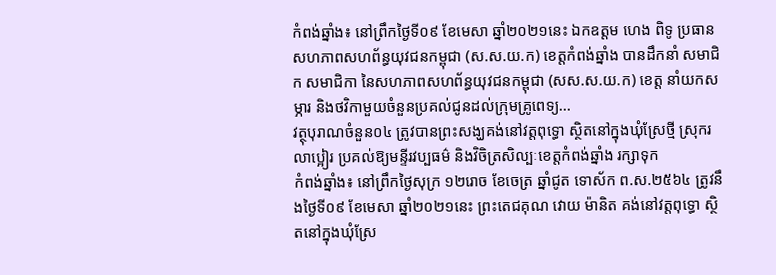កំពង់ឆ្នាំង៖ នៅព្រឹកថ្ងៃទី០៩ ខែមេសា ឆ្នាំ២០២១នេះ ឯកឧត្តម ហេង ពិទូ ប្រធានសហភាពសហព័ន្ធយុវជនកម្ពុជា (ស.ស.យ.ក) ខេត្តកំពង់ឆ្នាំង បានដឹកនាំ សមាជិក សមាជិកា នៃសហភាពសហព័ន្ធយុវជនកម្ពុជា (សស.ស.យ.ក) ខេត្ត នាំយកសម្ភារ និងថវិកាមួយចំនួនប្រគល់ជូនដល់ក្រុមគ្រូពេទ្យ...
វត្ថុបុរាណចំនួន០៤ ត្រូវបានព្រះសង្ឃគង់នៅវត្តពុទ្ធោ ស្ថិតនៅក្នុងឃុំស្រែថ្មី ស្រុករលាប្អៀរ ប្រគល់ឱ្យមន្ទីរវប្បធម៌ និងវិចិត្រសិល្បៈខេត្តកំពង់ឆ្នាំង រក្សាទុក
កំពង់ឆ្នាំង៖ នៅព្រឹកថ្ងៃសុក្រ ១២រោច ខែចេត្រ ឆ្នាំជូត ទោស័ក ព.ស.២៥៦៤ ត្រូវនឹងថ្ងៃទី០៩ ខែមេសា ឆ្នាំ២០២១នេះ ព្រះតេជគុណ វោយ ម៉ានិត គង់នៅវត្តពុទ្ធោ ស្ថិតនៅក្នុងឃុំស្រែ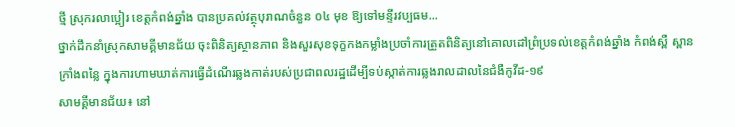ថ្មី ស្រុករលាប្អៀរ ខេត្តកំពង់ឆ្នាំង បានប្រគល់វត្ថុបុរាណចំនួន ០៤ មុខ ឱ្យទៅមន្ទីរវប្បធម...
ថ្នាក់ដឹកនាំស្រុកសាមគ្គីមានជ័យ ចុះពិនិត្យស្ថានភាព និងសួរសុខទុក្ខកងកម្លាំងប្រចាំការត្រួតពិនិត្យនៅគោលដៅព្រំប្រទល់ខេត្តកំពង់ឆ្នាំង កំពង់ស្ពឺ ស្ពានក្រាំងពន្លៃ ក្នុងការហាមឃាត់ការធ្វើដំណើរឆ្លងកាត់របស់ប្រជាពលរដ្ឋដើម្បីទប់ស្កាត់ការឆ្លងរាលដាលនៃជំងឺកូវីដ-១៩
សាមគ្គីមានជ័យ៖ នៅ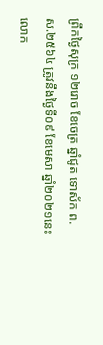ព្រឹកថ្ងៃសុក្រ ១២រោច ខែចេត្រ ឆ្នាំជូត ទោស័ក ព.ស.២៥៦៤ ត្រូវនឹងថ្ងៃទី០៩ ខែមេសា ឆ្នាំ២០២១នេះ លោក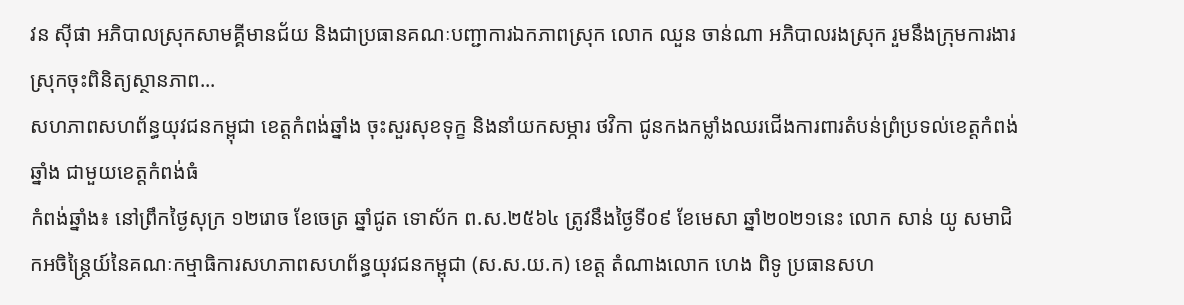វន ស៊ីផា អភិបាលស្រុកសាមគ្គីមានជ័យ និងជាប្រធានគណៈបញ្ជាការឯកភាពស្រុក លោក ឈួន ចាន់ណា អភិបាលរងស្រុក រួមនឹងក្រុមការងារស្រុកចុះពិនិត្យស្ថានភាព...
សហភាពសហព័ន្ធយុវជនកម្ពុជា ខេត្តកំពង់ឆ្នាំង ចុះសួរសុខទុក្ខ និងនាំយកសម្ភារ ថវិកា ជូនកងកម្លាំងឈរជើងការពារតំបន់ព្រំប្រទល់ខេត្តកំពង់ឆ្នាំង ជាមួយខេត្តកំពង់ធំ
កំពង់ឆ្នាំង៖ នៅព្រឹកថ្ងៃសុក្រ ១២រោច ខែចេត្រ ឆ្នាំជូត ទោស័ក ព.ស.២៥៦៤ ត្រូវនឹងថ្ងៃទី០៩ ខែមេសា ឆ្នាំ២០២១នេះ លោក សាន់ យូ សមាជិកអចិន្ត្រៃយ៍នៃគណៈកម្មាធិការសហភាពសហព័ន្ធយុវជនកម្ពុជា (ស.ស.យ.ក) ខេត្ត តំណាងលោក ហេង ពិទូ ប្រធានសហ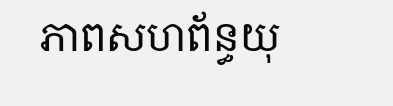ភាពសហព័ន្ធយុ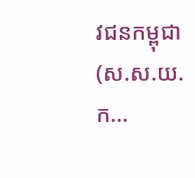វជនកម្ពុជា (ស.ស.យ.ក...